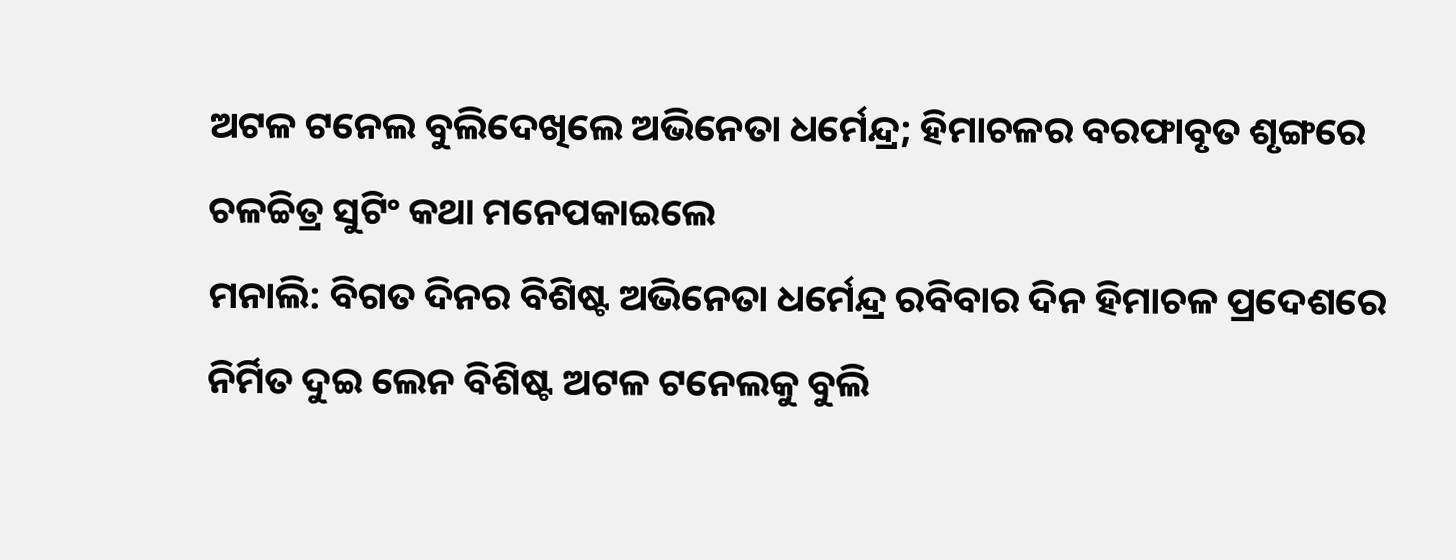ଅଟଳ ଟନେଲ ବୁଲିଦେଖିଲେ ଅଭିନେତା ଧର୍ମେନ୍ଦ୍ର; ହିମାଚଳର ବରଫାବୃତ ଶୃଙ୍ଗରେ ଚଳଚ୍ଚିତ୍ର ସୁଟିଂ କଥା ମନେପକାଇଲେ
ମନାଲି: ବିଗତ ଦିନର ବିଶିଷ୍ଟ ଅଭିନେତା ଧର୍ମେନ୍ଦ୍ର ରବିବାର ଦିନ ହିମାଚଳ ପ୍ରଦେଶରେ ନିର୍ମିତ ଦୁଇ ଲେନ ବିଶିଷ୍ଟ ଅଟଳ ଟନେଲକୁ ବୁଲି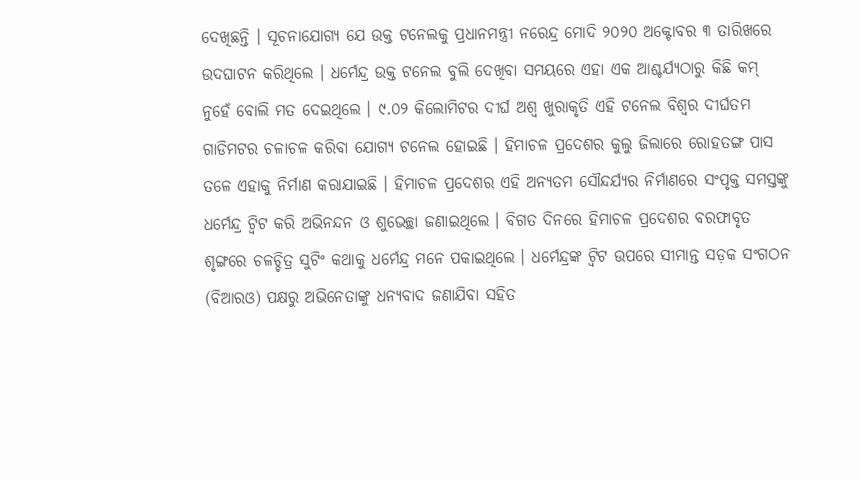ଦେଖିଛନ୍ତି । ସୂଚନାଯୋଗ୍ୟ ଯେ ଉକ୍ତ ଟନେଲକୁ ପ୍ରଧାନମନ୍ତ୍ରୀ ନରେନ୍ଦ୍ର ମୋଦି ୨୦୨୦ ଅକ୍ଟୋବର ୩ ତାରିଖରେ ଉଦଘାଟନ କରିଥିଲେ । ଧର୍ମେନ୍ଦ୍ର ଉକ୍ତ ଟନେଲ ବୁଲି ଦେଖିବା ସମୟରେ ଏହା ଏକ ଆଶ୍ଚର୍ଯ୍ୟଠାରୁ କିଛି କମ୍ ନୁହେଁ ବୋଲି ମତ ଦେଇଥିଲେ । ୯.୦୨ କିଲୋମିଟର ଦୀର୍ଘ ଅଶ୍ୱ ଖୁରାକୃତି ଏହି ଟନେଲ ବିଶ୍ୱର ଦୀର୍ଘତମ ଗାଡିମଟର ଚଳାଚଳ କରିବା ଯୋଗ୍ୟ ଟନେଲ ହୋଇଛି । ହିମାଚଳ ପ୍ରଦେଶର କୁଲୁ ଜିଲାରେ ରୋହତଙ୍ଗ ପାସ ତଳେ ଏହାକୁ ନିର୍ମାଣ କରାଯାଇଛି । ହିମାଚଳ ପ୍ରଦେଶର ଏହି ଅନ୍ୟତମ ସୌନ୍ଦର୍ଯ୍ୟର ନିର୍ମାଣରେ ସଂପୃକ୍ତ ସମସ୍ତଙ୍କୁ ଧର୍ମେନ୍ଦ୍ର ଟ୍ୱିଟ କରି ଅଭିନନ୍ଦନ ଓ ଶୁଭେଚ୍ଛା ଜଣାଇଥିଲେ । ବିଗତ ଦିନରେ ହିମାଚଳ ପ୍ରଦେଶର ବରଫାବୃତ ଶୃଙ୍ଗରେ ଚଳଚ୍ଚିତ୍ର ସୁଟିଂ କଥାକୁ ଧର୍ମେନ୍ଦ୍ର ମନେ ପକାଇଥିଲେ । ଧର୍ମେନ୍ଦ୍ରଙ୍କ ଟ୍ୱିଟ ଉପରେ ସୀମାନ୍ତ ସଡ଼କ ସଂଗଠନ (ବିଆରଓ) ପକ୍ଷରୁ ଅଭିନେତାଙ୍କୁ ଧନ୍ୟବାଦ ଜଣାଯିବା ସହିତ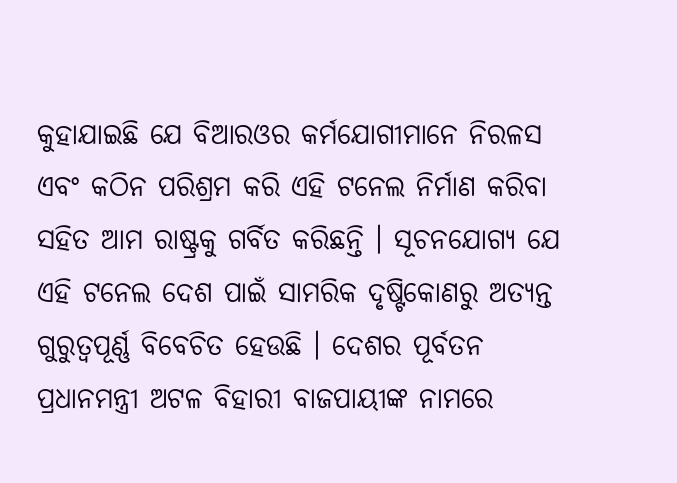କୁହାଯାଇଛି ଯେ ବିଆରଓର କର୍ମଯୋଗୀମାନେ ନିରଳସ ଏବଂ କଠିନ ପରିଶ୍ରମ କରି ଏହି ଟନେଲ ନିର୍ମାଣ କରିବା ସହିତ ଆମ ରାଷ୍ଟ୍ରକୁ ଗର୍ବିତ କରିଛନ୍ତି । ସୂଚନଯୋଗ୍ୟ ଯେ ଏହି ଟନେଲ ଦେଶ ପାଇଁ ସାମରିକ ଦୃଷ୍ଟିକୋଣରୁ ଅତ୍ୟନ୍ତ ଗୁରୁତ୍ୱପୂର୍ଣ୍ଣ ବିବେଚିତ ହେଉଛି । ଦେଶର ପୂର୍ବତନ ପ୍ରଧାନମନ୍ତ୍ରୀ ଅଟଳ ବିହାରୀ ବାଜପାୟୀଙ୍କ ନାମରେ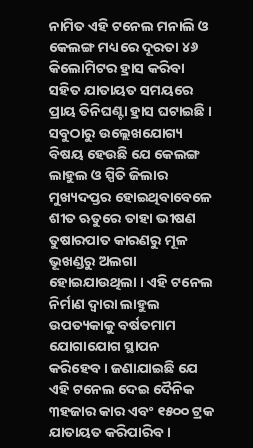ନାମିତ ଏହି ଟନେଲ ମନାଲି ଓ କେଲଙ୍ଗ ମଧ୍ୟରେ ଦୂରତା ୪୬ କିଲୋମିଟର ହ୍ରାସ କରିବା ସହିତ ଯାତାୟତ ସମୟରେ ପ୍ରାୟ ତିନିଘଣ୍ଟା ହ୍ରାସ ଘଟାଇଛି । ସବୁଠାରୁ ଉଲ୍ଲେଖଯୋଗ୍ୟ ବିଷୟ ହେଉଛି ଯେ କେଲଙ୍ଗ ଲାହୁଲ ଓ ସ୍ପିତି ଜିଲାର ମୁଖ୍ୟଦପ୍ତର ହୋଇଥିବାବେଳେ ଶୀତ ଋତୁରେ ତାହା ଭୀଷଣ ତୁଷାରପାତ କାରଣରୁ ମୂଳ ଭୂଖଣ୍ଡରୁ ଅଲଗା ହୋଇଯାଉଥିଲା । ଏହି ଟନେଲ ନିର୍ମାଣ ଦ୍ୱାରା ଲାହୁଲ ଉପତ୍ୟକାକୁ ବର୍ଷତମାମ ଯୋଗାଯୋଗ ସ୍ଥାପନ କରିହେବ । ଜଣାଯାଇଛି ଯେ ଏହି ଟନେଲ ଦେଇ ଦୈନିକ ୩ହଜାର କାର ଏବଂ ୧୫୦୦ ଟ୍ରକ ଯାତାୟତ କରିପାରିବ ।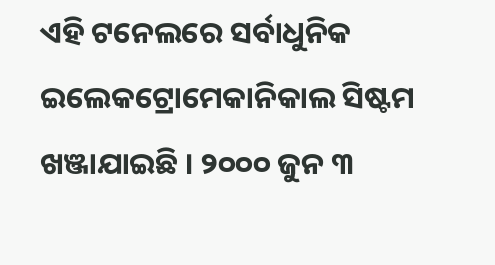ଏହି ଟନେଲରେ ସର୍ବାଧୁନିକ ଇଲେକଟ୍ରୋମେକାନିକାଲ ସିଷ୍ଟମ ଖଞ୍ଜାଯାଇଛି । ୨୦୦୦ ଜୁନ ୩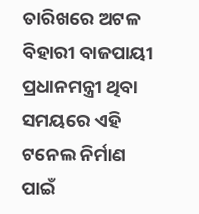ତାରିଖରେ ଅଟଳ ବିହାରୀ ବାଜପାୟୀ ପ୍ରଧାନମନ୍ତ୍ରୀ ଥିବା ସମୟରେ ଏହି ଟନେଲ ନିର୍ମାଣ ପାଇଁ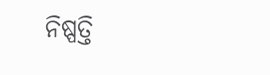ନିଷ୍ପତ୍ତି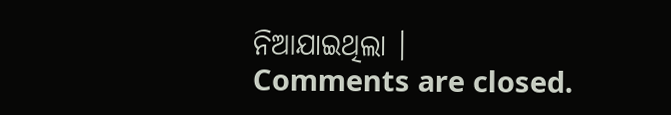ନିଆଯାଇଥିଲା ।
Comments are closed.